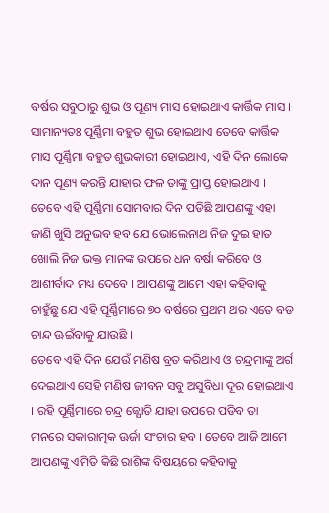ବର୍ଷର ସବୁଠାରୁ ଶୁଭ ଓ ପୂଣ୍ୟ ମାସ ହୋଇଥାଏ କାର୍ତ୍ତିକ ମାସ । ସାମାନ୍ୟତଃ ପୂର୍ଣ୍ଣିମା ବହୁତ ଶୁଭ ହୋଇଥାଏ ତେବେ କାର୍ତ୍ତିକ ମାସ ପୂର୍ଣ୍ଣିମା ବହୁତ ଶୁଭକାରୀ ହୋଇଥାଏ, ଏହି ଦିନ ଲୋକେ ଦାନ ପୂଣ୍ୟ କରନ୍ତି ଯାହାର ଫଳ ତାଙ୍କୁ ପ୍ରାପ୍ତ ହୋଇଥାଏ । ତେବେ ଏହି ପୂର୍ଣ୍ଣିମା ସୋମବାର ଦିନ ପଡିଛି ଆପଣଙ୍କୁ ଏହା ଜାଣି ଖୁସି ଅନୁଭବ ହବ ଯେ ଭୋଲେନାଥ ନିଜ ଦୁଇ ହାତ ଖୋଲି ନିଜ ଭକ୍ତ ମାନଙ୍କ ଉପରେ ଧନ ବର୍ଷା କରିବେ ଓ ଆଶୀର୍ବାଦ ମଧ୍ୟ ଦେବେ । ଆପଣଙ୍କୁ ଆମେ ଏହା କହିବାକୁ ଚାହୁଁଛୁ ଯେ ଏହି ପୂର୍ଣ୍ଣିମାରେ ୭୦ ବର୍ଷରେ ପ୍ରଥମ ଥର ଏତେ ବଡ ଚାନ୍ଦ ଊଇଁବାକୁ ଯାଉଛି ।
ତେବେ ଏହି ଦିନ ଯେଉଁ ମଣିଷ ବ୍ରତ କରିଥାଏ ଓ ଚନ୍ଦ୍ରମାଙ୍କୁ ଅର୍ଗ ଦେଇଥାଏ ସେହି ମଣିଷ ଜୀବନ ସବୁ ଅସୁବିଧା ଦୂର ହୋଇଥାଏ । ରହି ପୂର୍ଣ୍ଣିମାରେ ଚନ୍ଦ୍ର ଜ୍ଯୋତି ଯାହା ଉପରେ ପଡିବ ତା ମନରେ ସକାରାତ୍ମକ ଊର୍ଜା ସଂଚାର ହବ । ତେବେ ଆଜି ଆମେ ଆପଣଙ୍କୁ ଏମିତି କିଛି ରାଶିଙ୍କ ବିଷୟରେ କହିବାକୁ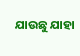ଯାଉଛୁ ଯାହା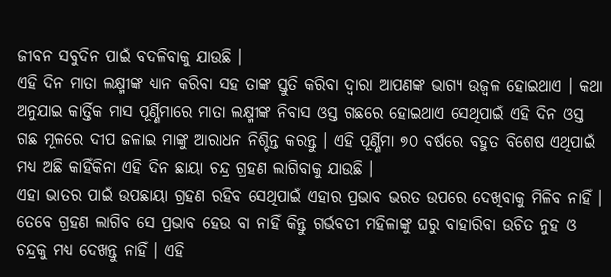ଜୀବନ ସବୁଦିନ ପାଇଁ ବଦଳିବାକୁ ଯାଉଛି ।
ଏହି ଦିନ ମାତା ଲକ୍ଷ୍ମୀଙ୍କ ଧ୍ୟାନ କରିବା ସହ ତାଙ୍କ ସ୍ତୁତି କରିବା ଦ୍ଵାରା ଆପଣଙ୍କ ଭାଗ୍ୟ ଉଜ୍ଵଳ ହୋଇଥାଏ । କଥା ଅନୁଯାଇ କାର୍ତ୍ତିକ ମାସ ପୂର୍ଣ୍ଣିମାରେ ମାତା ଲକ୍ଷ୍ମୀଙ୍କ ନିବାସ ଓସ୍ତ ଗଛରେ ହୋଇଥାଏ ସେଥିପାଇଁ ଏହି ଦିନ ଓସ୍ତ ଗଛ ମୂଳରେ ଦୀପ ଜଳାଇ ମାଙ୍କୁ ଆରାଧନ ନିଶ୍ଚିନ୍ତ କରନ୍ତୁ । ଏହି ପୂର୍ଣ୍ଣିମା ୭୦ ବର୍ଷରେ ବହୁତ ବିଶେଷ ଏଥିପାଇଁ ମଧ୍ୟ ଅଛି କାହିଁକିନା ଏହି ଦିନ ଛାୟା ଚନ୍ଦ୍ର ଗ୍ରହଣ ଲାଗିବାକୁ ଯାଉଛି ।
ଏହା ଭାତର ପାଇଁ ଉପଛାୟା ଗ୍ରହଣ ରହିବ ସେଥିପାଇଁ ଏହାର ପ୍ରଭାବ ଭରତ ଉପରେ ଦେଖିବାକୁ ମିଳିବ ନାହିଁ । ତେବେ ଗ୍ରହଣ ଲାଗିବ ସେ ପ୍ରଭାବ ହେଉ ବା ନାହିଁ କିନ୍ତୁ ଗର୍ଭବତୀ ମହିଳାଙ୍କୁ ଘରୁ ବାହାରିବା ଉଚିତ ନୁହ ଓ ଚନ୍ଦ୍ରକୁ ମଧ୍ୟ ଦେଖନ୍ତୁ ନାହିଁ । ଏହି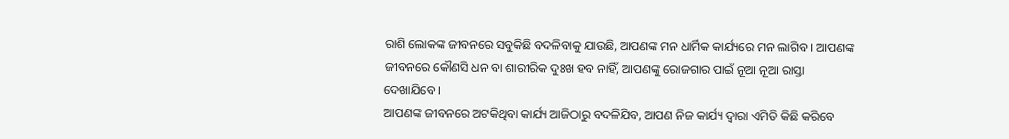ରାଶି ଲୋକଙ୍କ ଜୀବନରେ ସବୁକିଛି ବଦଳିବାକୁ ଯାଉଛି, ଆପଣଙ୍କ ମନ ଧାର୍ମିକ କାର୍ଯ୍ୟରେ ମନ ଲାଗିବ । ଆପଣଙ୍କ ଜୀବନରେ କୌଣସି ଧନ ବା ଶାରୀରିକ ଦୁଃଖ ହବ ନାହିଁ, ଆପଣଙ୍କୁ ରୋଜଗାର ପାଇଁ ନୂଆ ନୂଆ ରାସ୍ତା ଦେଖାଯିବେ ।
ଆପଣଙ୍କ ଜୀବନରେ ଅଟକିଥିବା କାର୍ଯ୍ୟ ଆଜିଠାରୁ ବଦଳିଯିବ, ଆପଣ ନିଜ କାର୍ଯ୍ୟ ଦ୍ଵାରା ଏମିତି କିଛି କରିବେ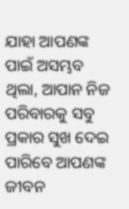ଯାହା ଆପଣଙ୍କ ପାଇଁ ଅସମ୍ଭବ ଥିଲା, ଆପାନ ନିଜ ପରିବାରକୁ ସବୁ ପ୍ରକାର ସୁଖ ଦେଇ ପାରିବେ ଆପଣଙ୍କ ଜୀବନ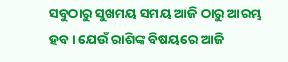ସବୁଠାରୁ ସୁଖମୟ ସମୟ ଆଜି ଠାରୁ ଆରମ୍ଭ ହବ । ଯେଉଁ ରାଶିଙ୍କ ବିଷୟରେ ଆଜି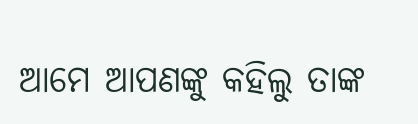ଆମେ ଆପଣଙ୍କୁ କହିଲୁ ତାଙ୍କ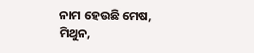ନାମ ହେଉଛି ମେଷ, ମିଥୁନ,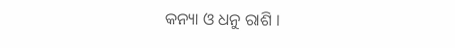କନ୍ୟା ଓ ଧନୁ ରାଶି ।